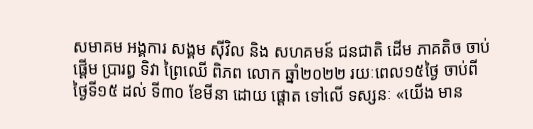សមាគម អង្គការ សង្គម ស៊ីវិល និង សហគមន៍ ជនជាតិ ដើម ភាគតិច ចាប់ ផ្ដើម ប្រារព្ធ ទិវា ព្រៃឈើ ពិភព លោក ឆ្នាំ២០២២ រយៈពេល១៥ថ្ងៃ ចាប់ពីថ្ងៃទី១៥ ដល់ ទី៣០ ខែមីនា ដោយ ផ្ដោត ទៅលើ ទស្សនៈ «យើង មាន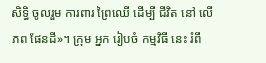សិទ្ធិ ចូលរួម ការពារ ព្រៃឈើ ដើម្បី ជីវិត នៅ លើ ភព ផែនដី»។ ក្រុម អ្នក រៀបចំ កម្មវិធី នេះ រំពឹ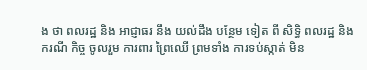ង ថា ពលរដ្ឋ និង អាជ្ញាធរ នឹង យល់ដឹង បន្ថែម ទៀត ពី សិទ្ធិ ពលរដ្ឋ និង ករណី កិច្ច ចូលរួម ការពារ ព្រៃឈើ ព្រមទាំង ការទប់ស្កាត់ មិន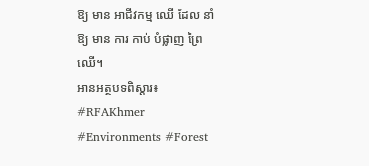ឱ្យ មាន អាជីវកម្ម ឈើ ដែល នាំ ឱ្យ មាន ការ កាប់ បំផ្លាញ ព្រៃឈើ។
អានអត្ថបទពិស្តារ៖
#RFAKhmer #Environments #Forest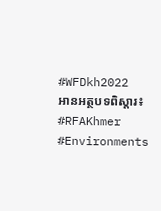#WFDkh2022
អានអត្ថបទពិស្តារ៖
#RFAKhmer #Environments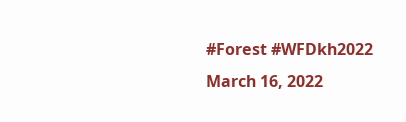#Forest #WFDkh2022
March 16, 2022